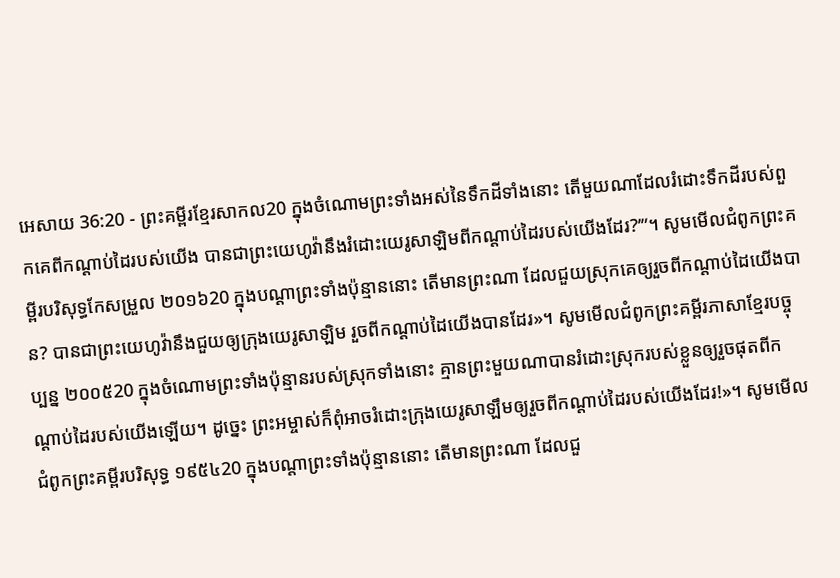អេសាយ 36:20 - ព្រះគម្ពីរខ្មែរសាកល20 ក្នុងចំណោមព្រះទាំងអស់នៃទឹកដីទាំងនោះ តើមួយណាដែលរំដោះទឹកដីរបស់ពួកគេពីកណ្ដាប់ដៃរបស់យើង បានជាព្រះយេហូវ៉ានឹងរំដោះយេរូសាឡិមពីកណ្ដាប់ដៃរបស់យើងដែរ?’”។ សូមមើលជំពូកព្រះគម្ពីរបរិសុទ្ធកែសម្រួល ២០១៦20 ក្នុងបណ្ដាព្រះទាំងប៉ុន្មាននោះ តើមានព្រះណា ដែលជួយស្រុកគេឲ្យរួចពីកណ្ដាប់ដៃយើងបាន? បានជាព្រះយេហូវ៉ានឹងជួយឲ្យក្រុងយេរូសាឡិម រួចពីកណ្ដាប់ដៃយើងបានដែរ»។ សូមមើលជំពូកព្រះគម្ពីរភាសាខ្មែរបច្ចុប្បន្ន ២០០៥20 ក្នុងចំណោមព្រះទាំងប៉ុន្មានរបស់ស្រុកទាំងនោះ គ្មានព្រះមួយណាបានរំដោះស្រុករបស់ខ្លួនឲ្យរួចផុតពីកណ្ដាប់ដៃរបស់យើងឡើយ។ ដូច្នេះ ព្រះអម្ចាស់ក៏ពុំអាចរំដោះក្រុងយេរូសាឡឹមឲ្យរួចពីកណ្ដាប់ដៃរបស់យើងដែរ!»។ សូមមើលជំពូកព្រះគម្ពីរបរិសុទ្ធ ១៩៥៤20 ក្នុងបណ្តាព្រះទាំងប៉ុន្មាននោះ តើមានព្រះណា ដែលជួ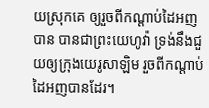យស្រុកគេ ឲ្យរួចពីកណ្តាប់ដៃអញបាន បានជាព្រះយេហូវ៉ា ទ្រង់នឹងជួយឲ្យក្រុងយេរូសាឡិម រួចពីកណ្តាប់ដៃអញបានដែរ។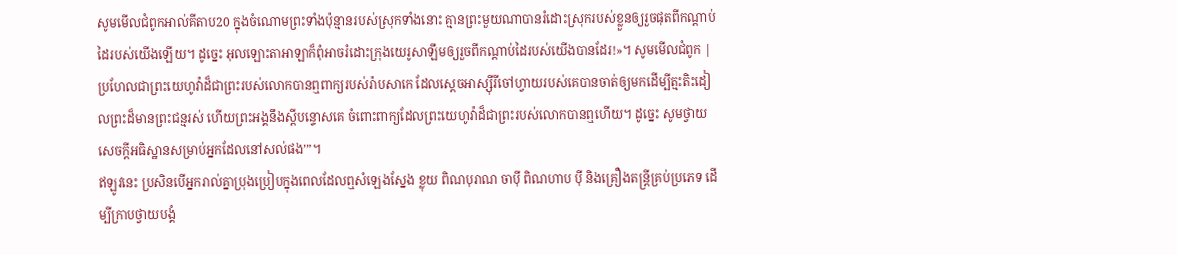សូមមើលជំពូកអាល់គីតាប20 ក្នុងចំណោមព្រះទាំងប៉ុន្មានរបស់ស្រុកទាំងនោះ គ្មានព្រះមួយណាបានរំដោះស្រុករបស់ខ្លួនឲ្យរួចផុតពីកណ្ដាប់ដៃរបស់យើងឡើយ។ ដូច្នេះ អុលឡោះតាអាឡាក៏ពុំអាចរំដោះក្រុងយេរូសាឡឹមឲ្យរួចពីកណ្ដាប់ដៃរបស់យើងបានដែរ!»។ សូមមើលជំពូក |
ប្រហែលជាព្រះយេហូវ៉ាដ៏ជាព្រះរបស់លោកបានឮពាក្យរបស់រ៉ាបសាកេ ដែលស្ដេចអាស្ស៊ីរីចៅហ្វាយរបស់គេបានចាត់ឲ្យមកដើម្បីត្មះតិះដៀលព្រះដ៏មានព្រះជន្មរស់ ហើយព្រះអង្គនឹងស្ដីបន្ទោសគេ ចំពោះពាក្យដែលព្រះយេហូវ៉ាដ៏ជាព្រះរបស់លោកបានឮហើយ។ ដូច្នេះ សូមថ្វាយសេចក្ដីអធិស្ឋានសម្រាប់អ្នកដែលនៅសល់ផង’”។
ឥឡូវនេះ ប្រសិនបើអ្នករាល់គ្នាប្រុងប្រៀបក្នុងពេលដែលឮសំឡេងស្នែង ខ្លុយ ពិណបុរាណ ចាប៉ី ពិណហាប ប៉ី និងគ្រឿងតន្ត្រីគ្រប់ប្រភេទ ដើម្បីក្រាបថ្វាយបង្គំ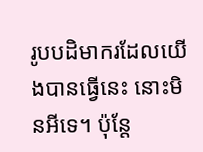រូបបដិមាករដែលយើងបានធ្វើនេះ នោះមិនអីទេ។ ប៉ុន្តែ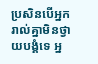ប្រសិនបើអ្នករាល់គ្នាមិនថ្វាយបង្គំទេ អ្ន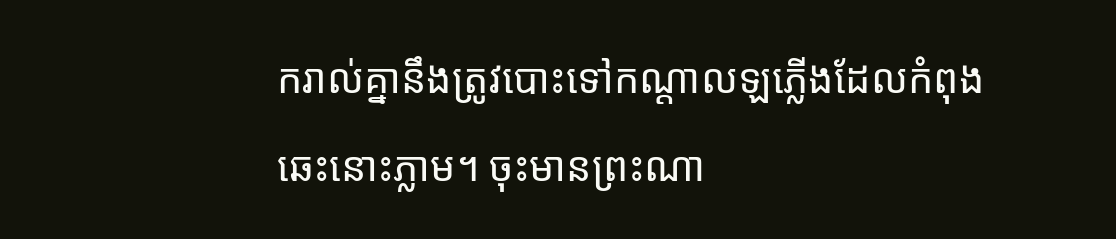ករាល់គ្នានឹងត្រូវបោះទៅកណ្ដាលឡភ្លើងដែលកំពុងឆេះនោះភ្លាម។ ចុះមានព្រះណា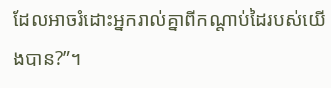ដែលអាចរំដោះអ្នករាល់គ្នាពីកណ្ដាប់ដៃរបស់យើងបាន?”។